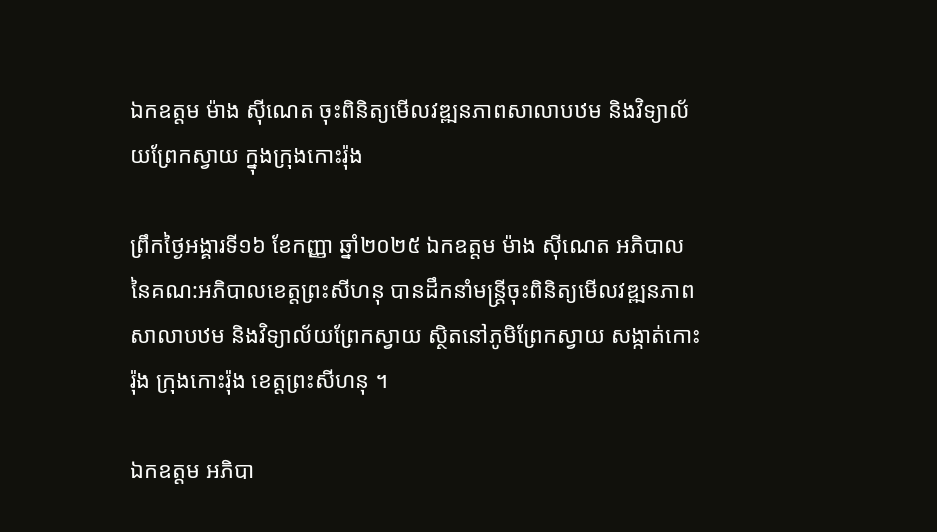ឯកឧត្តម ម៉ាង ស៊ីណេត ចុះពិនិត្យមើលវឌ្ឍនភាពសាលាបឋម និងវិទ្យាល័យព្រែកស្វាយ ក្នុងក្រុងកោះរ៉ុង

ព្រឹកថ្ងៃអង្គារទី១៦ ខែកញ្ញា ឆ្នាំ២០២៥ ឯកឧត្តម ម៉ាង ស៊ីណេត អភិបាល នៃគណ:អភិបាលខេត្តព្រះសីហនុ បានដឹកនាំមន្ត្រីចុះពិនិត្យមើលវឌ្ឍនភាពសាលាបឋម និងវិទ្យាល័យព្រែកស្វាយ ស្ថិតនៅភូមិព្រែកស្វាយ សង្កាត់កោះរ៉ុង ក្រុងកោះរ៉ុង ខេត្តព្រះសីហនុ ។

ឯកឧត្តម អភិបា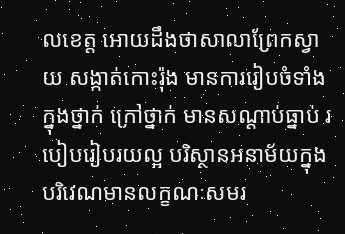លខេត្ត អោយដឹងថាសាលាព្រែកស្វាយ សង្កាត់កោះរ៉ុង មានការរៀបចំទាំងក្នុងថ្នាក់ ក្រៅថ្នាក់ មានសណ្តាប់ធ្នាប់ របៀបរៀបរយល្អ បរិស្ថានអនាម័យក្នុងបរិវេណមានលក្ខណៈសមរ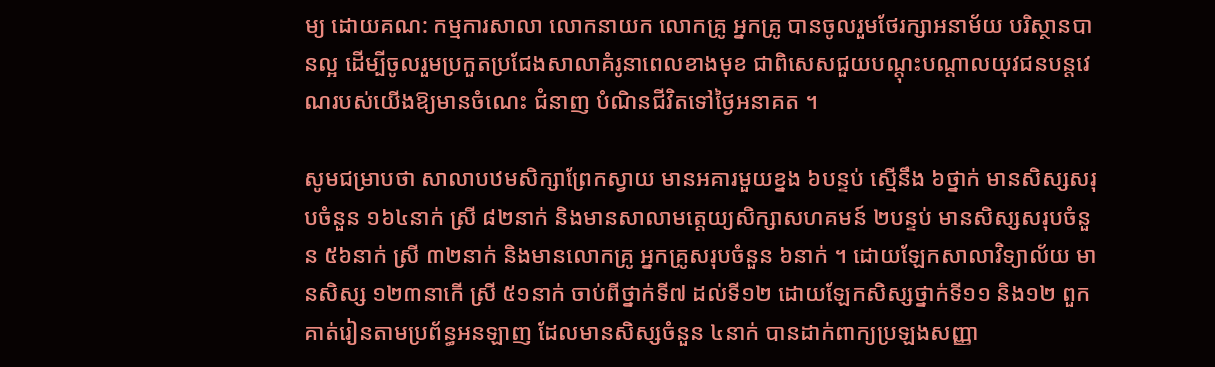ម្យ ដោយគណ: កម្មការសាលា លោកនាយក លោកគ្រូ អ្នកគ្រូ បានចូលរួមថែរក្សាអនាម័យ បរិស្ថានបានល្អ ដើម្បីចូលរួមប្រកួតប្រជែងសាលាគំរូនាពេលខាងមុខ ជាពិសេសជួយបណ្តុះបណ្តាលយុវជនបន្តវេណរបស់យើងឱ្យមានចំណេះ ជំនាញ បំណិនជីវិតទៅថ្ងៃអនាគត ។

សូមជម្រាបថា សាលាបឋមសិក្សាព្រែកស្វាយ មានអគារមួយខ្នង ៦បន្ទប់ ស្មើនឹង ៦ថ្នាក់ មានសិស្សសរុបចំនួន ១៦៤នាក់ ស្រី ៨២នាក់ និងមានសាលាមត្តេយ្យសិក្សាសហគមន៍ ២បន្ទប់ មានសិស្សសរុបចំនួន ៥៦នាក់ ស្រី ៣២នាក់ និងមានលោកគ្រូ អ្នកគ្រូសរុបចំនួន ៦នាក់ ។ ដោយឡែកសាលាវិទ្យាល័យ មានសិស្ស ១២៣នាកើ ស្រី ៥១នាក់ ចាប់ពីថ្នាក់ទី៧ ដល់ទី១២ ដោយឡែកសិស្សថ្នាក់ទី១១ និង១២ ពួកគាត់រៀនតាមប្រព័ន្ធអនឡាញ ដែលមានសិស្សចំនួន ៤នាក់ បានដាក់ពាក្យប្រឡងសញ្ញា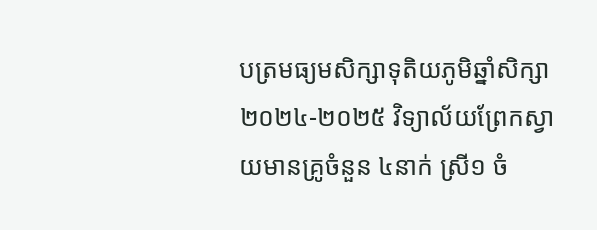បត្រមធ្យមសិក្សាទុតិយភូមិឆ្នាំសិក្សា ២០២៤-២០២៥ វិទ្យាល័យព្រែកស្វាយមានគ្រូចំនួន ៤នាក់ ស្រី១ ចំ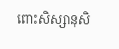ពោះសិស្សានុសិ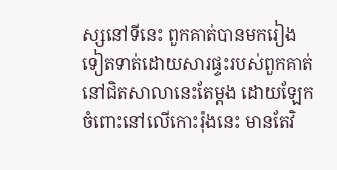ស្សនៅទីនេះ ពួកគាត់បានមករៀងទៀតទាត់ដោយសារផ្ទះរបស់ពួកគាត់នៅជិតសាលានេះតែម្តង ដោយឡែកចំពោះនៅលើកោះរ៉ុងនេះ មានតែវិ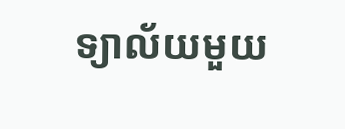ទ្យាល័យមួយ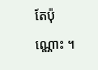តែប៉ុណ្ណោះ ។